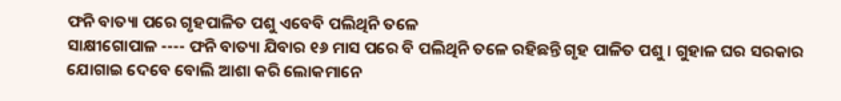ଫନି ବାତ୍ୟା ପରେ ଗୃହପାଳିତ ପଶୁ ଏବେବି ପଲିଥିନି ତଳେ
ସାକ୍ଷୀଗୋପାଳ ---- ଫନି ବାତ୍ୟା ଯିବାର ୧୬ ମାସ ପରେ ବି ପଲିଥିନି ତଳେ ରହିଛନ୍ତି ଗୃହ ପାଳିତ ପଶୁ । ଗୁହାଳ ଘର ସରକାର ଯୋଗାଇ ଦେବେ ବୋଲି ଆଶା କରି ଲୋକମାନେ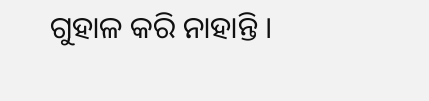ଗୁହାଳ କରି ନାହାନ୍ତି ।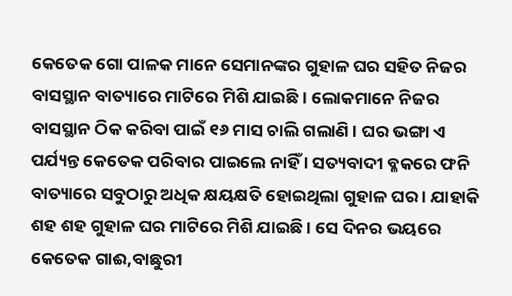କେତେକ ଗୋ ପାଳକ ମାନେ ସେମାନଙ୍କର ଗୁହାଳ ଘର ସହିତ ନିଜର ବାସସ୍ଥାନ ବାତ୍ୟାରେ ମାଟିରେ ମିଶି ଯାଇଛି । ଲୋକମାନେ ନିଜର ବାସସ୍ଥାନ ଠିକ କରିବା ପାଇଁ ୧୬ ମାସ ଚାଲି ଗଲାଣି । ଘର ଭଙ୍ଗା ଏ ପର୍ଯ୍ୟନ୍ତ କେତେକ ପରିବାର ପାଇଲେ ନାହିଁ । ସତ୍ୟବାଦୀ ବ୍ଳକରେ ଫନି ବାତ୍ୟାରେ ସବୁଠାରୁ ଅଧିକ କ୍ଷୟକ୍ଷତି ହୋଇଥିଲା ଗୁହାଳ ଘର । ଯାହାକି ଶହ ଶହ ଗୁହାଳ ଘର ମାଟିରେ ମିଶି ଯାଇଛି । ସେ ଦିନର ଭୟରେ କେତେକ ଗାଈ,ବାଛୁରୀ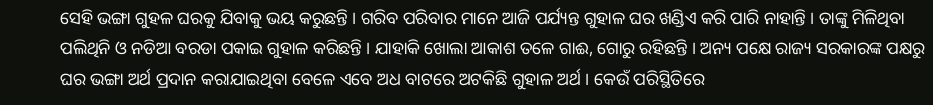ସେହି ଭଙ୍ଗା ଗୁହଳ ଘରକୁ ଯିବାକୁ ଭୟ କରୁଛନ୍ତି । ଗରିବ ପରିବାର ମାନେ ଆଜି ପର୍ଯ୍ୟନ୍ତ ଗୁହାଳ ଘର ଖଣ୍ଡିଏ କରି ପାରି ନାହାନ୍ତି । ତାଙ୍କୁ ମିଳିଥିବା ପଲିଥିନି ଓ ନଡିଆ ବରଡା ପକାଇ ଗୁହାଳ କରିଛନ୍ତି । ଯାହାକି ଖୋଲା ଆକାଶ ତଳେ ଗାଈ, ଗୋରୁ ରହିଛନ୍ତି । ଅନ୍ୟ ପକ୍ଷେ ରାଜ୍ୟ ସରକାରଙ୍କ ପକ୍ଷରୁ ଘର ଭଙ୍ଗା ଅର୍ଥ ପ୍ରଦାନ କରାଯାଇଥିବା ବେଳେ ଏବେ ଅଧ ବାଟରେ ଅଟକିଛି ଗୁହାଳ ଅର୍ଥ । କେଉଁ ପରିସ୍ଥିତିରେ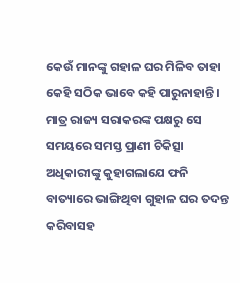କେଉଁ ମାନଙ୍କୁ ଗହାଳ ଘର ମିଳିବ ତାହା କେହି ସଠିକ ଭାବେ କହି ପାରୁନାହାନ୍ତି । ମାତ୍ର ରାଜ୍ୟ ସରାକରଙ୍କ ପକ୍ଷରୁ ସେ ସମୟରେ ସମସ୍ତ ପ୍ରାଣୀ ଚିକିତ୍ସା ଅଧିକାରୀଙ୍କୁ କୁହାଗଲାଯେ ଫନି ବାତ୍ୟାରେ ଭାଙ୍ଗିଥିବା ଗୁହାଳ ଘର ତଦନ୍ତ କରିବାସହ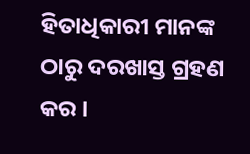ହିତାଧିକାରୀ ମାନଙ୍କ ଠାରୁ ଦରଖାସ୍ତ ଗ୍ରହଣ କର ।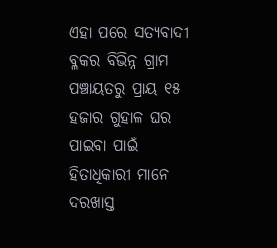ଏହା ପରେ ସତ୍ୟବାଦୀ ବ୍ଳକର ବିଭିନ୍ନ ଗ୍ରାମ ପଞ୍ଚାୟତରୁ ପ୍ରାୟ ୧୫ ହଜାର ଗୁହାଳ ଘର ପାଇବା ପାଇଁ ହିତାଧିକାରୀ ମାନେ ଦରଖାସ୍ତ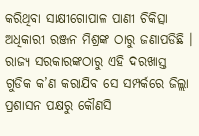କରିଥିବା ସାକ୍ଷୀଗୋପାଳ ପାଣୀ ଚିକିତ୍ସା ଅଧିକାରୀ ରଞ୍ଜନ ମିଶ୍ରଙ୍କ ଠାରୁ ଜଣାପଡିଛି । ରାଜ୍ୟ ସରକାରଙ୍କଠାରୁ ଏହି ଦରଖାସ୍ତ ଗୁଡିକ କ’ଣ କରାଯିବ ସେ ସମ୍ପର୍କରେ ଜିଲ୍ଲା ପ୍ରଶାସନ ପକ୍ଷରୁ କୌଣସି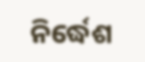ନିର୍ଦ୍ଧେଶ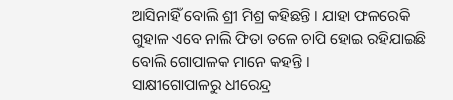ଆସିନାହିଁ ବୋଲି ଶ୍ରୀ ମିଶ୍ର କହିଛନ୍ତି । ଯାହା ଫଳରେକି ଗୁହାଳ ଏବେ ନାଲି ଫିତା ତଳେ ଚାପି ହୋଇ ରହିଯାଇଛି ବୋଲି ଗୋପାଳକ ମାନେ କହନ୍ତି ।
ସାକ୍ଷୀଗୋପାଳରୁ ଧୀରେନ୍ଦ୍ର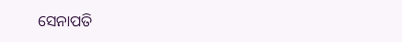ସେନାପତି